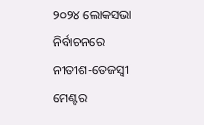୨୦୨୪ ଲୋକସଭା ନିର୍ବାଚନରେ ନୀତୀଶ-ତେଜସ୍ୱୀ ମେଣ୍ଟର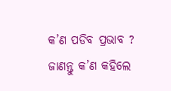କ’ଣ ପଡିବ ପ୍ରଭାବ ? ଜାଣନ୍ତୁ କ’ଣ କହିଲେ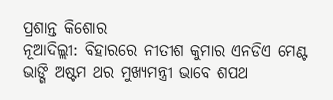ପ୍ରଶାନ୍ତ କିଶୋର
ନୂଆଦିଲ୍ଲୀ: ବିହାରରେ ନୀତୀଶ କୁମାର ଏନଡିଏ ମେଣ୍ଟ ଭାଙ୍ଗି ଅଷ୍ଟମ ଥର ମୁଖ୍ୟମନ୍ତ୍ରୀ ଭାବେ ଶପଥ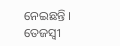ନେଇଛନ୍ତି । ତେଜସ୍ୱୀ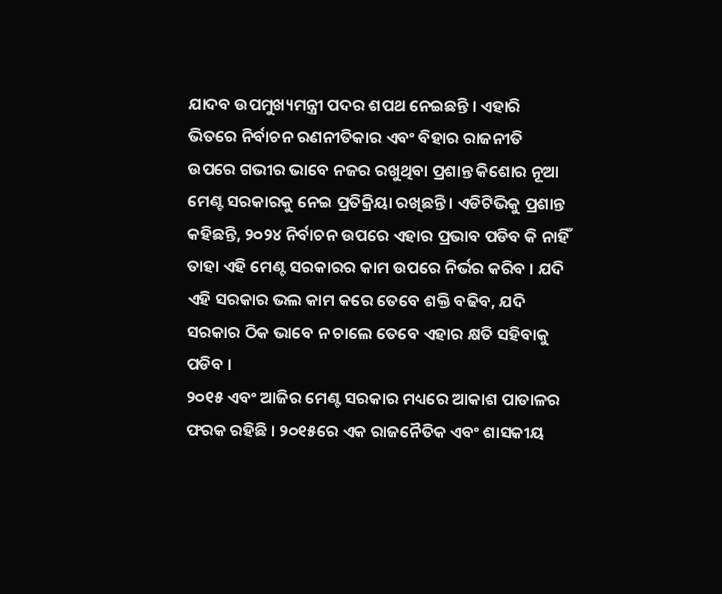ଯାଦବ ଉପମୁଖ୍ୟମନ୍ତ୍ରୀ ପଦର ଶପଥ ନେଇଛନ୍ତି । ଏହାରି ଭିତରେ ନିର୍ବାଚନ ରଣନୀତିକାର ଏବଂ ବିହାର ରାଜନୀତି ଉପରେ ଗଭୀର ଭାବେ ନଜର ରଖୁଥିବା ପ୍ରଶାନ୍ତ କିଶୋର ନୂଆ ମେଣ୍ଟ ସରକାରକୁ ନେଇ ପ୍ରତିକ୍ରିୟା ରଖିଛନ୍ତି । ଏଡିଟିଭିକୁ ପ୍ରଶାନ୍ତ କହିଛନ୍ତି, ୨୦୨୪ ନିର୍ବାଚନ ଉପରେ ଏହାର ପ୍ରଭାବ ପଡିବ କି ନାହିଁ ତାହା ଏହି ମେଣ୍ଟ ସରକାରର କାମ ଉପରେ ନିର୍ଭର କରିବ । ଯଦି ଏହି ସରକାର ଭଲ କାମ କରେ ତେବେ ଶକ୍ତି ବଢିବ, ଯଦି ସରକାର ଠିକ ଭାବେ ନ ଚାଲେ ତେବେ ଏହାର କ୍ଷତି ସହିବାକୁ ପଡିବ ।
୨୦୧୫ ଏବଂ ଆଜିର ମେଣ୍ଟ ସରକାର ମଧ୍ୟରେ ଆକାଶ ପାତାଳର ଫରକ ରହିଛି । ୨୦୧୫ରେ ଏକ ରାଜନୈତିକ ଏବଂ ଶାସକୀୟ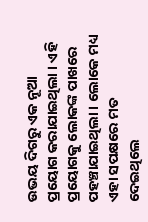ଉଭୟ ଦିଗରୁ ଏକ ନୂଆ ପ୍ରୟୋଗ କରାଯାଇଥିଲା । ଏହି ପ୍ରୟୋଗକୁ ଲୋକଙ୍କ ପାଖରେ ପହଞ୍ଚାଯାଇଥିଲା । ଲୋକେ ମଧ୍ୟ ଏହା ସପକ୍ଷରେ ମତ ଦେଇଥିଲେ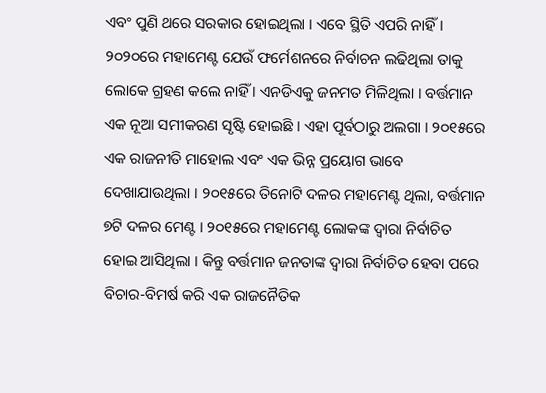ଏବଂ ପୁଣି ଥରେ ସରକାର ହୋଇଥିଲା । ଏବେ ସ୍ଥିତି ଏପରି ନାହିଁ । ୨୦୨୦ରେ ମହାମେଣ୍ଟ ଯେଉଁ ଫର୍ମେଶନରେ ନିର୍ବାଚନ ଲଢିଥିଲା ତାକୁ ଲୋକେ ଗ୍ରହଣ କଲେ ନାହିଁ । ଏନଡିଏକୁ ଜନମତ ମିଳିଥିଲା । ବର୍ତ୍ତମାନ ଏକ ନୂଆ ସମୀକରଣ ସୃଷ୍ଟି ହୋଇଛି । ଏହା ପୂର୍ବଠାରୁ ଅଲଗା । ୨୦୧୫ରେ ଏକ ରାଜନୀତି ମାହୋଲ ଏବଂ ଏକ ଭିନ୍ନ ପ୍ରୟୋଗ ଭାବେ ଦେଖାଯାଉଥିଲା । ୨୦୧୫ରେ ତିନୋଟି ଦଳର ମହାମେଣ୍ଟ ଥିଲା, ବର୍ତ୍ତମାନ ୭ଟି ଦଳର ମେଣ୍ଟ । ୨୦୧୫ରେ ମହାମେଣ୍ଟ ଲୋକଙ୍କ ଦ୍ୱାରା ନିର୍ବାଚିତ ହୋଇ ଆସିଥିଲା । କିନ୍ତୁ ବର୍ତ୍ତମାନ ଜନତାଙ୍କ ଦ୍ୱାରା ନିର୍ବାଚିତ ହେବା ପରେ ବିଚାର-ବିମର୍ଷ କରି ଏକ ରାଜନୈତିକ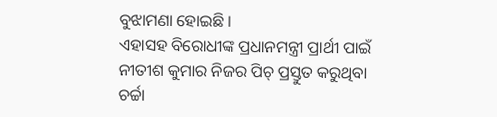ବୁଝାମଣା ହୋଇଛି ।
ଏହାସହ ବିରୋଧୀଙ୍କ ପ୍ରଧାନମନ୍ତ୍ରୀ ପ୍ରାର୍ଥୀ ପାଇଁ ନୀତୀଶ କୁମାର ନିଜର ପିଚ୍ ପ୍ରସ୍ତୁତ କରୁଥିବା ଚର୍ଚ୍ଚା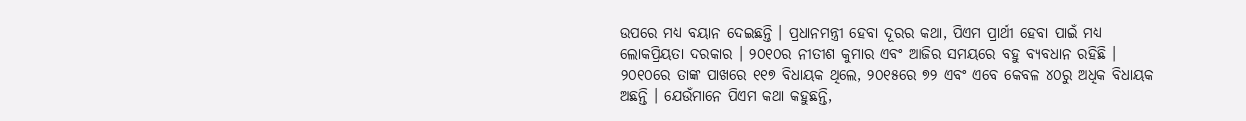ଉପରେ ମଧ୍ୟ ବୟାନ ଦେଇଛନ୍ତି । ପ୍ରଧାନମନ୍ତ୍ରୀ ହେବା ଦୂରର କଥା, ପିଏମ ପ୍ରାର୍ଥୀ ହେବା ପାଇଁ ମଧ୍ୟ ଲୋକପ୍ରିୟତା ଦରକାର । ୨୦୧୦ର ନୀତୀଶ କୁମାର ଏବଂ ଆଜିର ସମୟରେ ବହୁ ବ୍ୟବଧାନ ରହିଛି । ୨୦୧୦ରେ ତାଙ୍କ ପାଖରେ ୧୧୭ ବିଧାୟକ ଥିଲେ, ୨୦୧୫ରେ ୭୨ ଏବଂ ଏବେ କେବଳ ୪୦ରୁ ଅଧିକ ବିଧାୟକ ଅଛନ୍ତି । ଯେଉଁମାନେ ପିଏମ କଥା କହୁଛନ୍ତି,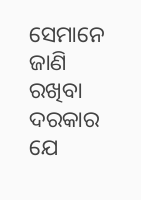ସେମାନେ ଜାଣି ରଖିବା ଦରକାର ଯେ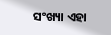ସଂଖ୍ୟା ଏହା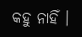କହୁ ନାହିଁ ।